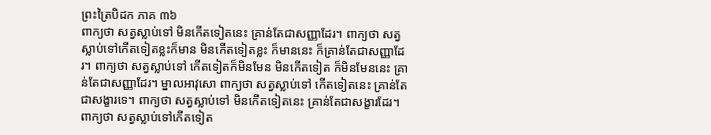ព្រះត្រៃបិដក ភាគ ៣៦
ពាក្យថា សត្វស្លាប់ទៅ មិនកើតទៀតនេះ គ្រាន់តែជាសញ្ញាដែរ។ ពាក្យថា សត្វស្លាប់ទៅកើតទៀតខ្លះក៏មាន មិនកើតទៀតខ្លះ ក៏មាននេះ ក៏គ្រាន់តែជាសញ្ញាដែរ។ ពាក្យថា សត្វស្លាប់ទៅ កើតទៀតក៏មិនមែន មិនកើតទៀត ក៏មិនមែននេះ គ្រាន់តែជាសញ្ញាដែរ។ ម្នាលអាវុសោ ពាក្យថា សត្វស្លាប់ទៅ កើតទៀតនេះ គ្រាន់តែជាសង្ខារទេ។ ពាក្យថា សត្វស្លាប់ទៅ មិនកើតទៀតនេះ គ្រាន់តែជាសង្ខារដែរ។ ពាក្យថា សត្វស្លាប់ទៅកើតទៀត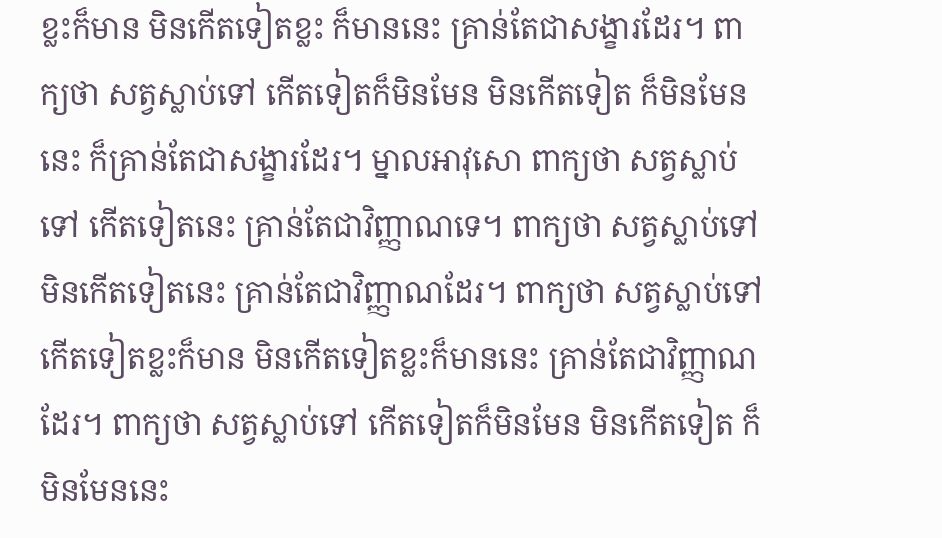ខ្លះក៏មាន មិនកើតទៀតខ្លះ ក៏មាននេះ គ្រាន់តែជាសង្ខារដែរ។ ពាក្យថា សត្វស្លាប់ទៅ កើតទៀតក៏មិនមែន មិនកើតទៀត ក៏មិនមែននេះ ក៏គ្រាន់តែជាសង្ខារដែរ។ ម្នាលអាវុសោ ពាក្យថា សត្វស្លាប់ទៅ កើតទៀតនេះ គ្រាន់តែជាវិញ្ញាណទេ។ ពាក្យថា សត្វស្លាប់ទៅ មិនកើតទៀតនេះ គ្រាន់តែជាវិញ្ញាណដែរ។ ពាក្យថា សត្វស្លាប់ទៅ កើតទៀតខ្លះក៏មាន មិនកើតទៀតខ្លះក៏មាននេះ គ្រាន់តែជាវិញ្ញាណដែរ។ ពាក្យថា សត្វស្លាប់ទៅ កើតទៀតក៏មិនមែន មិនកើតទៀត ក៏មិនមែននេះ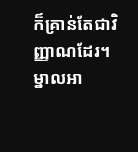ក៏គ្រាន់តែជាវិញ្ញាណដែរ។ ម្នាលអា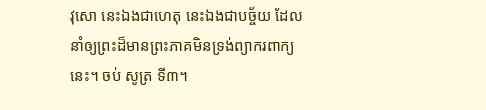វុសោ នេះឯងជាហេតុ នេះឯងជាបច្ច័យ ដែលនាំឲ្យព្រះដ៏មានព្រះភាគមិនទ្រង់ព្យាករពាក្យនេះ។ ចប់ សូត្រ ទី៣។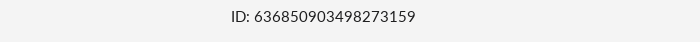ID: 636850903498273159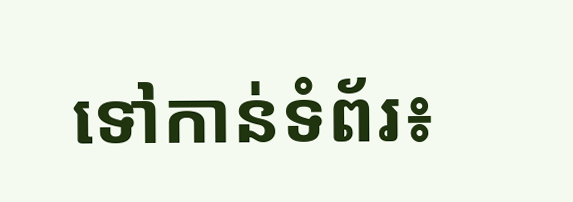ទៅកាន់ទំព័រ៖